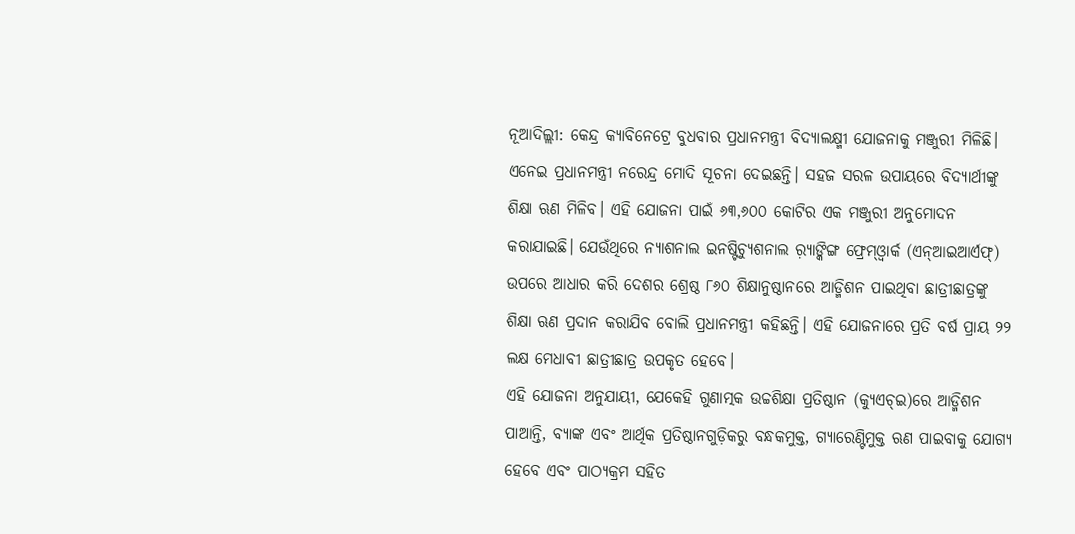ନୂଆଦିଲ୍ଲୀ: କେନ୍ଦ୍ର କ୍ୟାବିନେଟ୍ରେ ବୁଧବାର ପ୍ରଧାନମନ୍ତ୍ରୀ ବିଦ୍ୟାଲକ୍ଷ୍ମୀ ଯୋଜନାକୁ ମଞ୍ଜୁରୀ ମିଳିଛି। ଏନେଇ ପ୍ରଧାନମନ୍ତ୍ରୀ ନରେନ୍ଦ୍ର ମୋଦି ସୂଚନା ଦେଇଛନ୍ତି। ସହଜ ସରଳ ଉପାୟରେ ବିଦ୍ୟାର୍ଥୀଙ୍କୁ ଶିକ୍ଷା ଋଣ ମିଳିବ। ଏହି ଯୋଜନା ପାଇଁ ୬୩,୬୦୦ କୋଟିର ଏକ ମଞ୍ଜୁରୀ ଅନୁମୋଦନ କରାଯାଇଛି। ଯେଉଁଥିରେ ନ୍ୟାଶନାଲ ଇନଷ୍ଟିଚ୍ୟୁଶନାଲ ର଼୍ୟାଙ୍କିଙ୍ଗ ଫ୍ରେମ୍ଓ୍ବାର୍କ (ଏନ୍ଆଇଆର୍ଏଫ୍) ଉପରେ ଆଧାର କରି ଦେଶର ଶ୍ରେଷ୍ଠ ୮୬୦ ଶିକ୍ଷାନୁଷ୍ଠାନରେ ଆଡ୍ମିଶନ ପାଇଥିବା ଛାତ୍ରୀଛାତ୍ରଙ୍କୁ ଶିକ୍ଷା ଋଣ ପ୍ରଦାନ କରାଯିବ ବୋଲି ପ୍ରଧାନମନ୍ତ୍ରୀ କହିଛନ୍ତି। ଏହି ଯୋଜନାରେ ପ୍ରତି ବର୍ଷ ପ୍ରାୟ ୨୨ ଲକ୍ଷ ମେଧାବୀ ଛାତ୍ରୀଛାତ୍ର ଉପକୃତ ହେବେ।
ଏହି ଯୋଜନା ଅନୁଯାୟୀ, ଯେକେହି ଗୁଣାତ୍ମକ ଉଚ୍ଚଶିକ୍ଷା ପ୍ରତିଷ୍ଠାନ (କ୍ୟୁଏଚ୍ଇ)ରେ ଆଡ୍ମିଶନ ପାଆନ୍ତି, ବ୍ୟାଙ୍କ ଏବଂ ଆର୍ଥିକ ପ୍ରତିଷ୍ଠାନଗୁଡ଼ିକରୁ ବନ୍ଧକମୁକ୍ତ, ଗ୍ୟାରେଣ୍ଟିମୁକ୍ତ ଋଣ ପାଇବାକୁ ଯୋଗ୍ୟ ହେବେ ଏବଂ ପାଠ୍ୟକ୍ରମ ସହିତ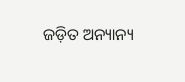ଜଡ଼ିତ ଅନ୍ୟାନ୍ୟ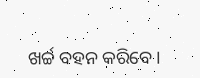ଖର୍ଚ୍ଚ ବହନ କରିବେ।